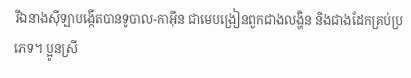រីឯនាងស៊ីឡាបង្កើតបានទូបាល-កាអ៊ីន ជាមេបង្រៀនពួកជាងលង្ហិន និងជាងដែកគ្រប់ប្រភេទ។ ប្អូនស្រី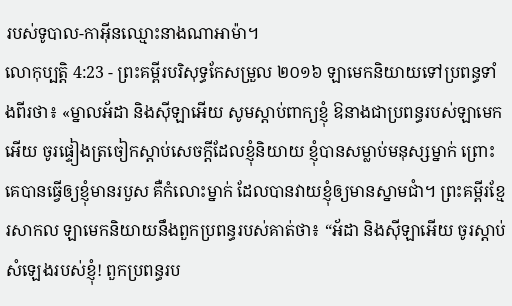របស់ទូបាល-កាអ៊ីនឈ្មោះនាងណាអាម៉ា។
លោកុប្បត្តិ 4:23 - ព្រះគម្ពីរបរិសុទ្ធកែសម្រួល ២០១៦ ឡាមេកនិយាយទៅប្រពន្ធទាំងពីរថា៖ «ម្នាលអ័ដា និងស៊ីឡាអើយ សូមស្តាប់ពាក្យខ្ញុំ ឱនាងជាប្រពន្ធរបស់ឡាមេកអើយ ចូរផ្ទៀងត្រចៀកស្តាប់សេចក្ដីដែលខ្ញុំនិយាយ ខ្ញុំបានសម្លាប់មនុស្សម្នាក់ ព្រោះគេបានធ្វើឲ្យខ្ញុំមានរបួស គឺកំលោះម្នាក់ ដែលបានវាយខ្ញុំឲ្យមានស្នាមជាំ។ ព្រះគម្ពីរខ្មែរសាកល ឡាមេកនិយាយនឹងពួកប្រពន្ធរបស់គាត់ថា៖ “អ័ដា និងស៊ីឡាអើយ ចូរស្ដាប់សំឡេងរបស់ខ្ញុំ! ពួកប្រពន្ធរប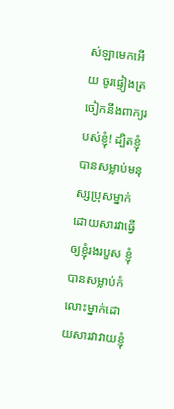ស់ឡាមេកអើយ ចូរផ្ទៀងត្រចៀកនឹងពាក្យរបស់ខ្ញុំ! ដ្បិតខ្ញុំបានសម្លាប់មនុស្សប្រុសម្នាក់ដោយសារវាធ្វើឲ្យខ្ញុំរងរបួស ខ្ញុំបានសម្លាប់កំលោះម្នាក់ដោយសារវាវាយខ្ញុំ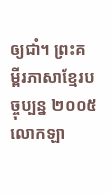ឲ្យជាំ។ ព្រះគម្ពីរភាសាខ្មែរបច្ចុប្បន្ន ២០០៥ លោកឡា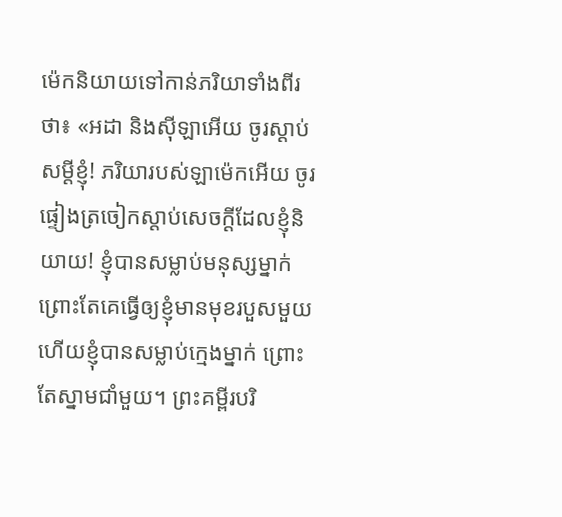ម៉េកនិយាយទៅកាន់ភរិយាទាំងពីរថា៖ «អដា និងស៊ីឡាអើយ ចូរស្ដាប់សម្ដីខ្ញុំ! ភរិយារបស់ឡាម៉េកអើយ ចូរផ្ទៀងត្រចៀកស្ដាប់សេចក្ដីដែលខ្ញុំនិយាយ! ខ្ញុំបានសម្លាប់មនុស្សម្នាក់ ព្រោះតែគេធ្វើឲ្យខ្ញុំមានមុខរបួសមួយ ហើយខ្ញុំបានសម្លាប់ក្មេងម្នាក់ ព្រោះតែស្នាមជាំមួយ។ ព្រះគម្ពីរបរិ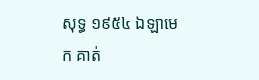សុទ្ធ ១៩៥៤ ឯឡាមេក គាត់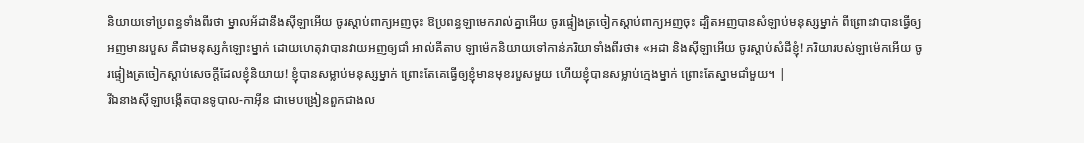និយាយទៅប្រពន្ធទាំងពីរថា ម្នាលអ័ដានឹងស៊ីឡាអើយ ចូរស្តាប់ពាក្យអញចុះ ឱប្រពន្ធឡាមេករាល់គ្នាអើយ ចូរផ្ទៀងត្រចៀកស្តាប់ពាក្យអញចុះ ដ្បិតអញបានសំឡាប់មនុស្សម្នាក់ ពីព្រោះវាបានធ្វើឲ្យអញមានរបួស គឺជាមនុស្សកំឡោះម្នាក់ ដោយហេតុវាបានវាយអញឲ្យជាំ អាល់គីតាប ឡាម៉េកនិយាយទៅកាន់ភរិយាទាំងពីរថា៖ «អដា និងស៊ីឡាអើយ ចូរស្តាប់សំដីខ្ញុំ! ភរិយារបស់ឡាម៉េកអើយ ចូរផ្ទៀងត្រចៀកស្តាប់សេចក្តីដែលខ្ញុំនិយាយ! ខ្ញុំបានសម្លាប់មនុស្សម្នាក់ ព្រោះតែគេធ្វើឲ្យខ្ញុំមានមុខរបួសមួយ ហើយខ្ញុំបានសម្លាប់ក្មេងម្នាក់ ព្រោះតែស្នាមជាំមួយ។ |
រីឯនាងស៊ីឡាបង្កើតបានទូបាល-កាអ៊ីន ជាមេបង្រៀនពួកជាងល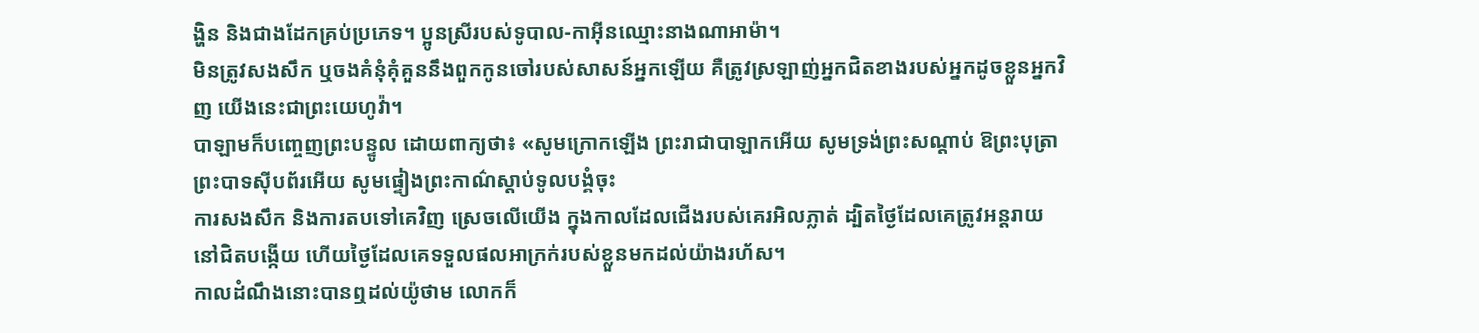ង្ហិន និងជាងដែកគ្រប់ប្រភេទ។ ប្អូនស្រីរបស់ទូបាល-កាអ៊ីនឈ្មោះនាងណាអាម៉ា។
មិនត្រូវសងសឹក ឬចងគំនុំគុំគួននឹងពួកកូនចៅរបស់សាសន៍អ្នកឡើយ គឺត្រូវស្រឡាញ់អ្នកជិតខាងរបស់អ្នកដូចខ្លួនអ្នកវិញ យើងនេះជាព្រះយេហូវ៉ា។
បាឡាមក៏បញ្ចេញព្រះបន្ទូល ដោយពាក្យថា៖ «សូមក្រោកឡើង ព្រះរាជាបាឡាកអើយ សូមទ្រង់ព្រះសណ្ដាប់ ឱព្រះបុត្រាព្រះបាទស៊ីបព័រអើយ សូមផ្ទៀងព្រះកាណ៌ស្តាប់ទូលបង្គំចុះ
ការសងសឹក និងការតបទៅគេវិញ ស្រេចលើយើង ក្នុងកាលដែលជើងរបស់គេរអិលភ្លាត់ ដ្បិតថ្ងៃដែលគេត្រូវអន្តរាយនៅជិតបង្កើយ ហើយថ្ងៃដែលគេទទួលផលអាក្រក់របស់ខ្លួនមកដល់យ៉ាងរហ័ស។
កាលដំណឹងនោះបានឮដល់យ៉ូថាម លោកក៏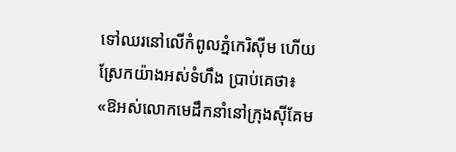ទៅឈរនៅលើកំពូលភ្នំកេរិស៊ីម ហើយស្រែកយ៉ាងអស់ទំហឹង ប្រាប់គេថា៖ «ឱអស់លោកមេដឹកនាំនៅក្រុងស៊ីគែម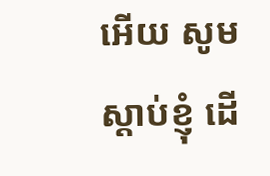អើយ សូមស្តាប់ខ្ញុំ ដើ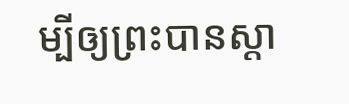ម្បីឲ្យព្រះបានស្តា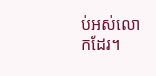ប់អស់លោកដែរ។